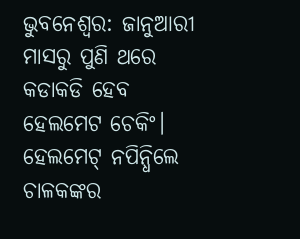ଭୁବନେଶ୍ବର: ଜାନୁଆରୀ ମାସରୁ ପୁଣି ଥରେ କଡାକଡି ହେବ ହେଲମେଟ ଚେକିଂ। ହେଲମେଟ୍ ନପିନ୍ଧିଲେ ଚାଳକଙ୍କର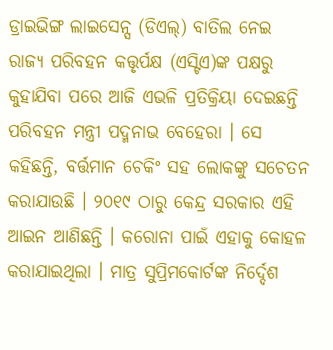ଡ୍ରାଇଭିଙ୍ଗ ଲାଇସେନ୍ସ (ଡିଏଲ୍) ବାତିଲ ନେଇ ରାଜ୍ୟ ପରିବହନ କତ୍ତୃର୍ପକ୍ଷ (ଏସ୍ଟିଏ)ଙ୍କ ପକ୍ଷରୁ କୁହାଯିବା ପରେ ଆଜି ଏଭଳି ପ୍ରତିକ୍ରିୟା ଦେଇଛନ୍ତି ପରିବହନ ମନ୍ତ୍ରୀ ପଦ୍ମନାଭ ବେହେରା । ସେ କହିଛନ୍ତି, ବର୍ତ୍ତମାନ ଚେକିଂ ସହ ଲୋକଙ୍କୁ ସଚେତନ କରାଯାଉଛି । ୨୦୧୯ ଠାରୁ କେନ୍ଦ୍ର ସରକାର ଏହି ଆଇନ ଆଣିଛନ୍ତି । କରୋନା ପାଇଁ ଏହାକୁ କୋହଳ କରାଯାଇଥିଲା । ମାତ୍ର ସୁପ୍ରିମକୋର୍ଟଙ୍କ ନିର୍ଦ୍ଦେଶ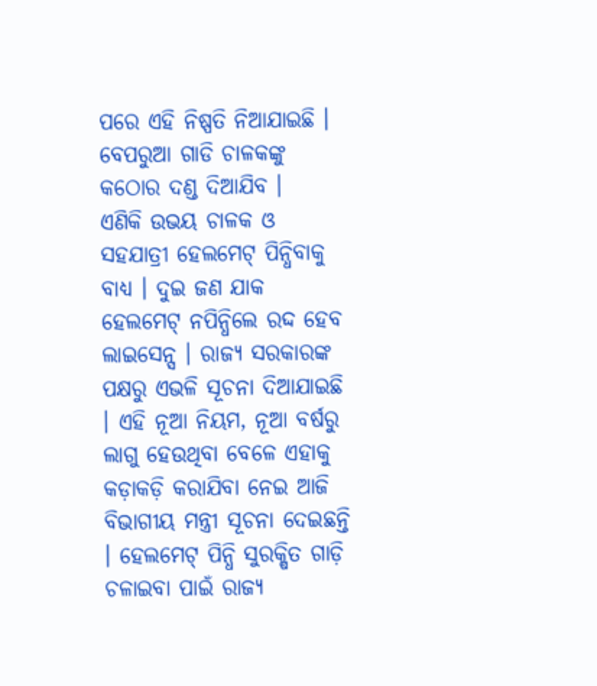ପରେ ଏହି ନିଷ୍ପତି ନିଆଯାଇଛି । ବେପରୁଆ ଗାଡି ଚାଳକଙ୍କୁ କଠୋର ଦଣ୍ଡ ଦିଆଯିବ ।
ଏଣିକି ଉଭୟ ଚାଳକ ଓ ସହଯାତ୍ରୀ ହେଲମେଟ୍ ପିନ୍ଧିବାକୁ ବାଧ୍ୟ । ଦୁଇ ଜଣ ଯାକ ହେଲମେଟ୍ ନପିନ୍ଧିଲେ ରଦ୍ଦ ହେବ ଲାଇସେନ୍ସ । ରାଜ୍ୟ ସରକାରଙ୍କ ପକ୍ଷରୁ ଏଭଳି ସୂଚନା ଦିଆଯାଇଛି । ଏହି ନୂଆ ନିୟମ, ନୂଆ ବର୍ଷରୁ ଲାଗୁ ହେଉଥିବା ବେଳେ ଏହାକୁ କଡ଼ାକଡ଼ି କରାଯିବା ନେଇ ଆଜି ବିଭାଗୀୟ ମନ୍ତ୍ରୀ ସୂଚନା ଦେଇଛନ୍ତି । ହେଲମେଟ୍ ପିନ୍ଧି ସୁରକ୍ଷିତ ଗାଡ଼ି ଚଳାଇବା ପାଇଁ ରାଜ୍ୟ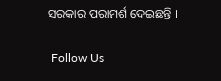ସରକାର ପରାମର୍ଶ ଦେଇଛନ୍ତି ।

 Follow Us